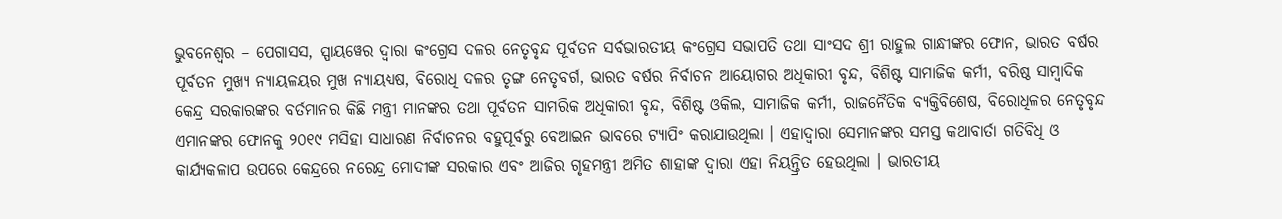ଭୁବନେଶ୍ୱର – ପେଗାସସ, ସ୍ପାୟୱେର ଦ୍ୱାରା କଂଗ୍ରେସ ଦଳର ନେତୃବୃନ୍ଦ ପୂର୍ବତନ ସର୍ବଭାରତୀୟ କଂଗ୍ରେସ ସଭାପତି ତଥା ସାଂସଦ ଶ୍ରୀ ରାହୁଲ ଗାନ୍ଧୀଙ୍କର ଫୋନ, ଭାରତ ବର୍ଷର ପୂର୍ବତନ ମୁଖ୍ୟ ନ୍ୟାୟଳୟର ମୁଖ ନ୍ୟାୟଧ୍ୟଷ, ବିରୋଧି ଦଳର ତୃଙ୍ଗ ନେତୃବର୍ଗ, ଭାରତ ବର୍ଷର ନିର୍ବାଚନ ଆୟୋଗର ଅଧିକାରୀ ବୃନ୍ଦ, ବିଶିଷ୍ଟ ସାମାଜିକ କର୍ମୀ, ବରିଷ୍ଠ ସାମ୍ବାଦିକ କେନ୍ଦ୍ର ସରକାରଙ୍କର ବର୍ତମାନର କିଛି ମନ୍ତ୍ରୀ ମାନଙ୍କର ତଥା ପୂର୍ବତନ ସାମରିକ ଅଧିକାରୀ ବୃନ୍ଦ, ବିଶିଷ୍ଟ ଓକିଲ, ସାମାଜିକ କର୍ମୀ, ରାଜନୈତିକ ବ୍ୟକ୍ତିବିଶେଷ, ବିରୋଧିଳର ନେତୃବୃନ୍ଦ ଏମାନଙ୍କର ଫୋନକୁ ୨୦୧୯ ମସିହା ସାଧାରଣ ନିର୍ବାଚନର ବହୁପୂର୍ବରୁ ବେଆଇନ ଭାବରେ ଟ୍ୟାପିଂ କରାଯାଉଥିଲା । ଏହାଦ୍ୱାରା ସେମାନଙ୍କର ସମସ୍ତ କଥାବାର୍ତା ଗତିବିଧି ଓ କାର୍ଯ୍ୟକଳାପ ଉପରେ କେନ୍ଦ୍ରରେ ନରେନ୍ଦ୍ର ମୋଦୀଙ୍କ ସରକାର ଏବଂ ଆଜିର ଗୃହମନ୍ତ୍ରୀ ଅମିତ ଶାହାଙ୍କ ଦ୍ୱାରା ଏହା ନିୟନ୍ତ୍ରିତ ହେଉଥିଲା । ଭାରତୀୟ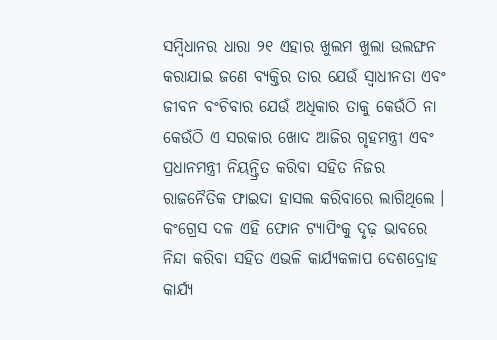ସମ୍ବିଧାନର ଧାରା ୨୧ ଏହାର ଖୁଲମ ଖୁଲା ଉଲଙ୍ଘନ କରାଯାଇ ଜଣେ ବ୍ୟକ୍ତିର ତାର ଯେଉଁ ସ୍ୱାଧୀନତା ଏବଂ ଜୀବନ ବଂଚିବାର ଯେଉଁ ଅଧିକାର ତାକୁ କେଉଁଠି ନା କେଉଁଠି ଏ ସରକାର ଖୋଦ ଆଜିର ଗୃହମନ୍ତ୍ରୀ ଏବଂ ପ୍ରଧାନମନ୍ତ୍ରୀ ନିୟନ୍ତ୍ରିତ କରିବା ସହିତ ନିଜର ରାଜନୈତିକ ଫାଇଦା ହାସଲ କରିବାରେ ଲାଗିଥିଲେ । କଂଗ୍ରେସ ଦଳ ଏହି ଫୋନ ଟ୍ୟାପିଂକୁ ଦୃଢ଼ ଭାବରେ ନିନ୍ଦା କରିବା ସହିତ ଏଭଳି କାର୍ଯ୍ୟକଳାପ ଦେଶଦ୍ରୋହ କାର୍ଯ୍ୟ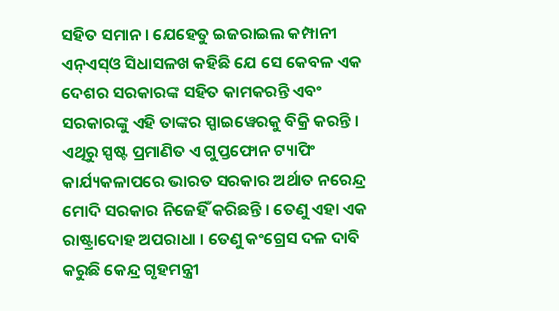ସହିତ ସମାନ । ଯେହେତୁ ଇଜରାଇଲ କମ୍ପାନୀ ଏନ୍ଏସ୍ଓ ସିଧାସଳଖ କହିଛି ଯେ ସେ କେବଳ ଏକ ଦେଶର ସରକାରଙ୍କ ସହିତ କାମକରନ୍ତି ଏବଂ ସରକାରଙ୍କୁ ଏହି ତାଙ୍କର ସ୍ପାଇୱେରକୁ ବିକ୍ରି କରନ୍ତି । ଏଥିରୁ ସ୍ପଷ୍ଟ ପ୍ରମାଣିତ ଏ ଗୁପ୍ତଫୋନ ଟ୍ୟାପିଂ କାର୍ଯ୍ୟକଳାପରେ ଭାରତ ସରକାର ଅର୍ଥାତ ନରେନ୍ଦ୍ର ମୋଦି ସରକାର ନିଜେହିଁ କରିଛନ୍ତି । ତେଣୁ ଏହା ଏକ ରାଷ୍ଟ୍ରାଦୋହ ଅପରାଧା । ତେଣୁ କଂଗ୍ରେସ ଦଳ ଦାବି କରୁଛି କେନ୍ଦ୍ର ଗୃହମନ୍ତ୍ରୀ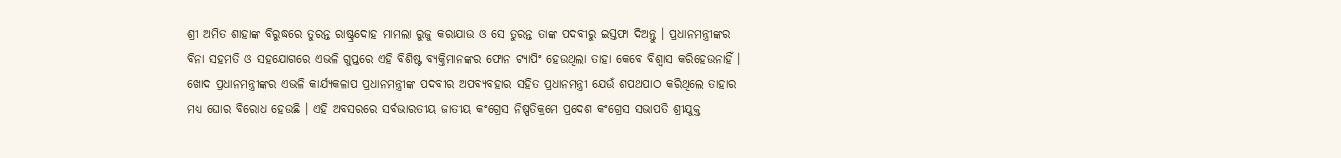ଶ୍ରୀ ଅମିତ ଶାହାଙ୍କ ବିରୁଦ୍ଧରେ ତୁରନ୍ତ ରାଷ୍ଟ୍ରଦୋହ ମାମଲା ରୁଜୁ କରାଯାଉ ଓ ସେ ତୁରନ୍ତ ତାଙ୍କ ପଦବୀରୁ ଇସ୍ତଫା ଦିଅନ୍ତୁ । ପ୍ରଧାନମନ୍ତ୍ରୀଙ୍କର ବିନା ସହମତି ଓ ସହଯୋଗରେ ଏଭଳି ଗୁପ୍ତରେ ଏହି ବିଶିଷ୍ଟ ବ୍ୟକ୍ତିମାନଙ୍କର ଫୋନ ଟ୍ୟାପିଂ ହେଉଥିଲା ତାହା କେବେ ବିଶ୍ୱାସ କରିହେଉନାହିଁ । ଖୋଦ ପ୍ରଧାନମନ୍ତ୍ରୀଙ୍କର ଏଭଳି କାର୍ଯ୍ୟକଳାପ ପ୍ରଧାନମନ୍ତ୍ରୀଙ୍କ ପଦବୀର ଅପବ୍ୟବହାର ସହିତ ପ୍ରଧାନମନ୍ତ୍ରୀ ଯେଉଁ ଶପଥପାଠ କରିଥିଲେ ତାହାର ମଧ୍ୟ ଘୋର ବିରୋଧ ହେଉଛି । ଏହି ଅବସରରେ ସର୍ବଭାରତୀୟ ଜାତୀୟ କଂଗ୍ରେସ ନିଷ୍ପତିକ୍ରମେ ପ୍ରଦେଶ କଂଗ୍ରେସ ସଭାପତି ଶ୍ରୀଯୁକ୍ତ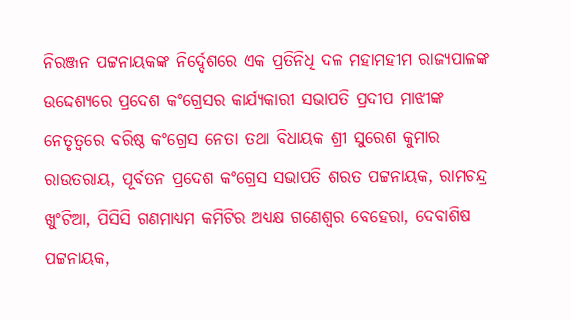ନିରଞ୍ଜନ ପଟ୍ଟନାୟକଙ୍କ ନିର୍ଦ୍ଦେଶରେ ଏକ ପ୍ରତିନିଧି ଦଳ ମହାମହୀମ ରାଜ୍ୟପାଳଙ୍କ ଉଦ୍ଦେଶ୍ୟରେ ପ୍ରଦେଶ କଂଗ୍ରେସର କାର୍ଯ୍ୟକାରୀ ସଭାପତି ପ୍ରଦୀପ ମାଝୀଙ୍କ ନେତୃତ୍ୱରେ ବରିଷ୍ଠ କଂଗ୍ରେସ ନେତା ତଥା ବିଧାୟକ ଶ୍ରୀ ସୁରେଶ କୁମାର ରାଉତରାୟ, ପୂର୍ବତନ ପ୍ରଦେଶ କଂଗ୍ରେସ ସଭାପତି ଶରତ ପଟ୍ଟନାୟକ, ରାମଚନ୍ଦ୍ର ଖୁଂଟିଆ, ପିସିସି ଗଣମାଧ୍ୟମ କମିଟିର ଅଧ୍ୟକ୍ଷ ଗଣେଶ୍ୱର ବେହେରା, ଦେବାଶିଷ ପଟ୍ଟନାୟକ,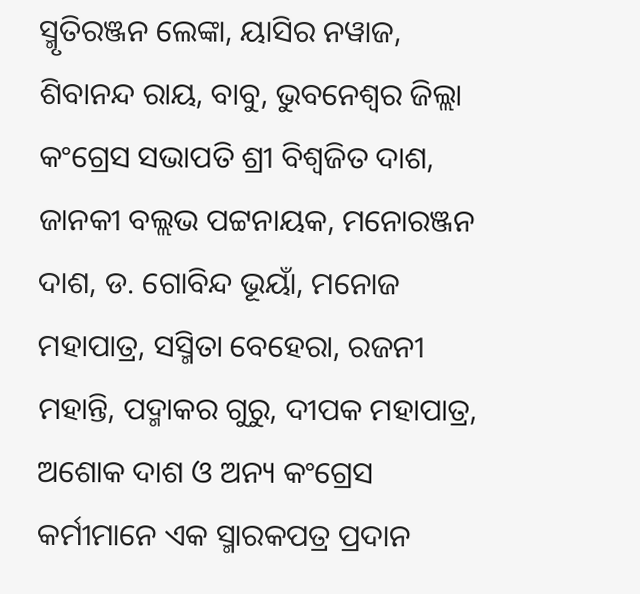ସ୍ମୃତିରଞ୍ଜନ ଲେଙ୍କା, ୟାସିର ନୱାଜ, ଶିବାନନ୍ଦ ରାୟ, ବାବୁ, ଭୁବନେଶ୍ୱର ଜିଲ୍ଲା କଂଗ୍ରେସ ସଭାପତି ଶ୍ରୀ ବିଶ୍ୱଜିତ ଦାଶ, ଜାନକୀ ବଲ୍ଲଭ ପଟ୍ଟନାୟକ, ମନୋରଞ୍ଜନ ଦାଶ, ଡ. ଗୋବିନ୍ଦ ଭୂୟାଁ, ମନୋଜ ମହାପାତ୍ର, ସସ୍ମିତା ବେହେରା, ରଜନୀ ମହାନ୍ତି, ପଦ୍ମାକର ଗୁରୁ, ଦୀପକ ମହାପାତ୍ର, ଅଶୋକ ଦାଶ ଓ ଅନ୍ୟ କଂଗ୍ରେସ କର୍ମୀମାନେ ଏକ ସ୍ମାରକପତ୍ର ପ୍ରଦାନ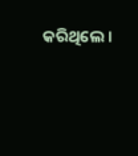କରିଥିଲେ ।